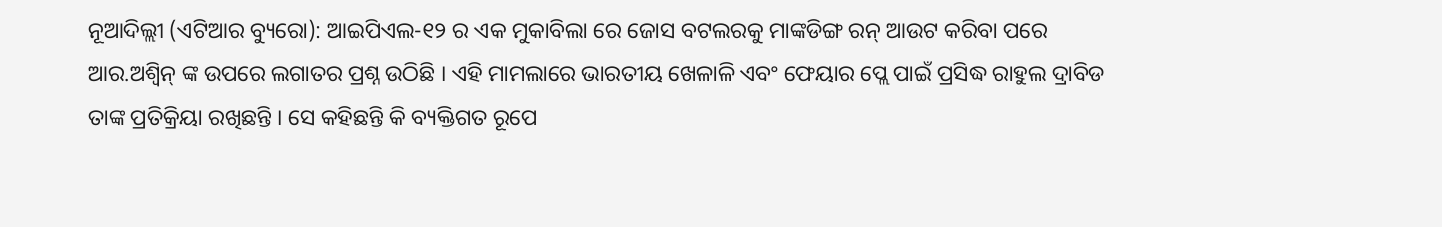ନୂଆଦିଲ୍ଲୀ (ଏଟିଆର ବ୍ୟୁରୋ): ଆଇପିଏଲ-୧୨ ର ଏକ ମୁକାବିଲା ରେ ଜୋସ ବଟଲରକୁ ମାଙ୍କଡିଙ୍ଗ ରନ୍ ଆଉଟ କରିବା ପରେ ଆର.ଅଶ୍ୱିନ୍ ଙ୍କ ଉପରେ ଲଗାତର ପ୍ରଶ୍ନ ଉଠିଛି । ଏହି ମାମଲାରେ ଭାରତୀୟ ଖେଳାଳି ଏବଂ ଫେୟାର ପ୍ଲେ ପାଇଁ ପ୍ରସିଦ୍ଧ ରାହୁଲ ଦ୍ରାବିଡ ତାଙ୍କ ପ୍ରତିକ୍ରିୟା ରଖିଛନ୍ତି । ସେ କହିଛନ୍ତି କି ବ୍ୟକ୍ତିଗତ ରୂପେ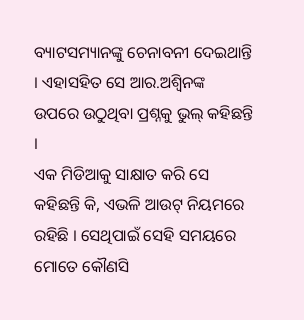ବ୍ୟାଟସମ୍ୟାନଙ୍କୁ ଚେନାବନୀ ଦେଇଥାନ୍ତି । ଏହାସହିତ ସେ ଆର.ଅଶ୍ୱିନଙ୍କ ଉପରେ ଉଠୁଥିବା ପ୍ରଶ୍ନକୁ ଭୁଲ୍ କହିଛନ୍ତି ।
ଏକ ମିଡିଆକୁ ସାକ୍ଷାତ କରି ସେ କହିଛନ୍ତି କି, ଏଭଳି ଆଉଟ୍ ନିୟମରେ ରହିଛି । ସେଥିପାଇଁ ସେହି ସମୟରେ ମୋତେ କୌଣସି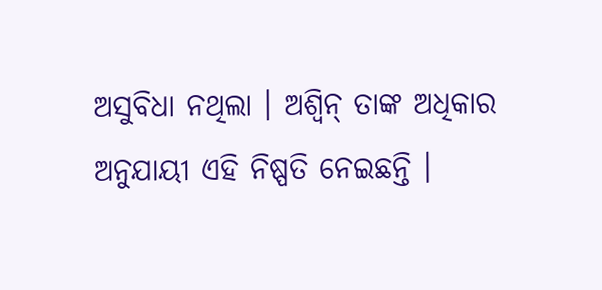ଅସୁବିଧା ନଥିଲା । ଅଶ୍ୱିନ୍ ତାଙ୍କ ଅଧିକାର ଅନୁଯାୟୀ ଏହି ନିଷ୍ପତି ନେଇଛନ୍ତି ।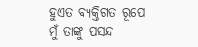ହୁଏତ ବ୍ୟକ୍ତିଗତ ରୂପେ ମୁଁ ତାଙ୍କୁ ପସନ୍ଦ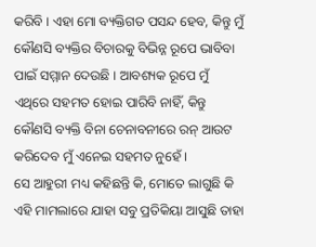କରିବି । ଏହା ମୋ ବ୍ୟକ୍ତିଗତ ପସନ୍ଦ ହେବ, କିନ୍ତୁ ମୁଁ କୌଣସି ବ୍ୟକ୍ତିର ବିଚାରକୁ ବିଭିନ୍ନ ରୂପେ ଭାବିବା ପାଇଁ ସମ୍ମାନ ଦେଉଛି । ଆବଶ୍ୟକ ରୂପେ ମୁଁ ଏଥିରେ ସହମତ ହୋଇ ପାରିବି ନାହିଁ, କିନ୍ତୁ କୌଣସି ବ୍ୟକ୍ତି ବିନା ଚେନାବନୀରେ ରନ୍ ଆଉଟ କରିଦେବ ମୁଁ ଏନେଇ ସହମତ ନୁହେଁ ।
ସେ ଆହୁରୀ ମଧ୍ୟ କହିଛନ୍ତି କି, ମୋତେ ଲାଗୁଛି କି ଏହି ମାମଲାରେ ଯାହା ସବୁ ପ୍ରତିକିୟା ଆସୁଛି ତାହା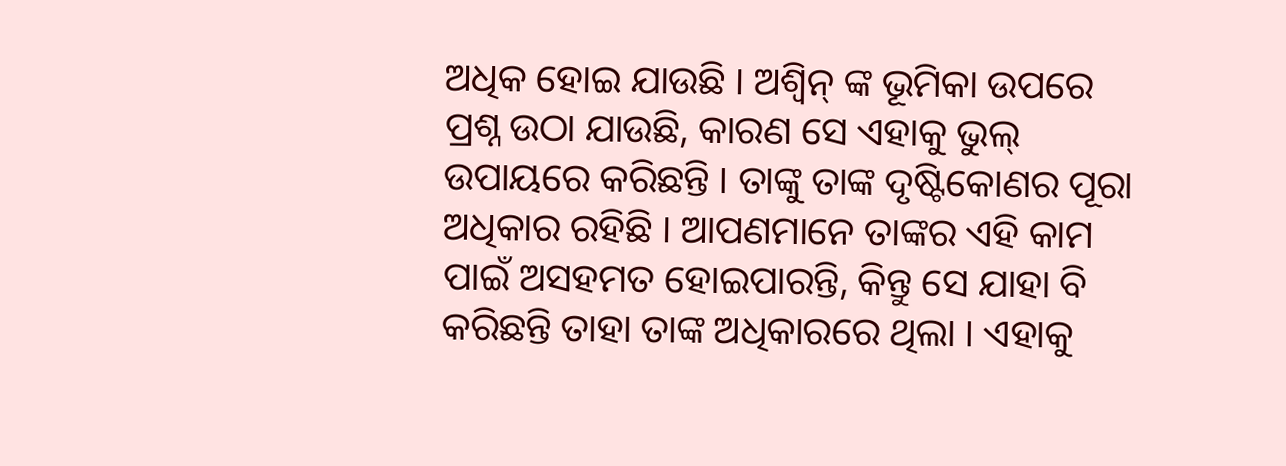ଅଧିକ ହୋଇ ଯାଉଛି । ଅଶ୍ୱିନ୍ ଙ୍କ ଭୂମିକା ଉପରେ ପ୍ରଶ୍ନ ଉଠା ଯାଉଛି, କାରଣ ସେ ଏହାକୁ ଭୁଲ୍ ଉପାୟରେ କରିଛନ୍ତି । ତାଙ୍କୁ ତାଙ୍କ ଦୃଷ୍ଟିକୋଣର ପୂରା ଅଧିକାର ରହିଛି । ଆପଣମାନେ ତାଙ୍କର ଏହି କାମ ପାଇଁ ଅସହମତ ହୋଇପାରନ୍ତି, କିନ୍ତୁ ସେ ଯାହା ବି କରିଛନ୍ତି ତାହା ତାଙ୍କ ଅଧିକାରରେ ଥିଲା । ଏହାକୁ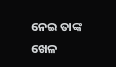ନେଇ ତାଙ୍କ ଖେଳ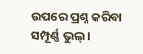ଉପରେ ପ୍ରଶ୍ନ କରିବା ସମ୍ପୂର୍ଣ୍ଣ ଭୁଲ୍ ।